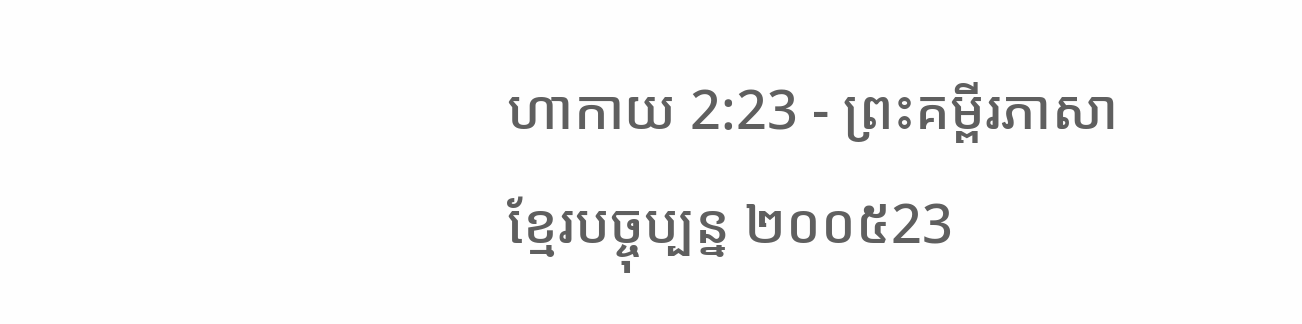ហាកាយ 2:23 - ព្រះគម្ពីរភាសាខ្មែរបច្ចុប្បន្ន ២០០៥23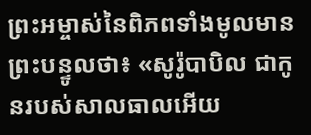ព្រះអម្ចាស់នៃពិភពទាំងមូលមានព្រះបន្ទូលថា៖ «សូរ៉ូបាបិល ជាកូនរបស់សាលធាលអើយ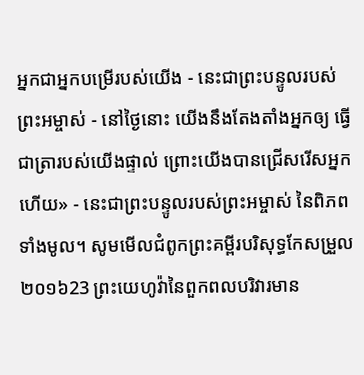អ្នកជាអ្នកបម្រើរបស់យើង - នេះជាព្រះបន្ទូលរបស់ព្រះអម្ចាស់ - នៅថ្ងៃនោះ យើងនឹងតែងតាំងអ្នកឲ្យ ធ្វើជាត្រារបស់យើងផ្ទាល់ ព្រោះយើងបានជ្រើសរើសអ្នកហើយ» - នេះជាព្រះបន្ទូលរបស់ព្រះអម្ចាស់ នៃពិភពទាំងមូល។ សូមមើលជំពូកព្រះគម្ពីរបរិសុទ្ធកែសម្រួល ២០១៦23 ព្រះយេហូវ៉ានៃពួកពលបរិវារមាន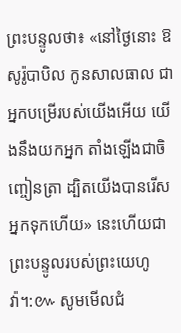ព្រះបន្ទូលថា៖ «នៅថ្ងៃនោះ ឱសូរ៉ូបាបិល កូនសាលធាល ជាអ្នកបម្រើរបស់យើងអើយ យើងនឹងយកអ្នក តាំងឡើងជាចិញ្ចៀនត្រា ដ្បិតយើងបានរើសអ្នកទុកហើយ» នេះហើយជាព្រះបន្ទូលរបស់ព្រះយេហូវ៉ា។:៚ សូមមើលជំ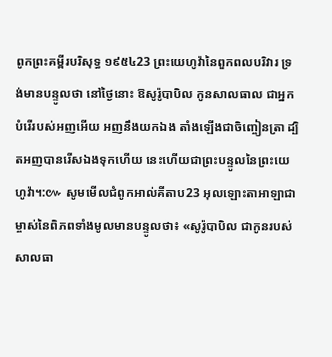ពូកព្រះគម្ពីរបរិសុទ្ធ ១៩៥៤23 ព្រះយេហូវ៉ានៃពួកពលបរិវារ ទ្រង់មានបន្ទូលថា នៅថ្ងៃនោះ ឱសូរ៉ូបាបិល កូនសាលធាល ជាអ្នកបំរើរបស់អញអើយ អញនឹងយកឯង តាំងឡើងជាចិញ្ចៀនត្រា ដ្បិតអញបានរើសឯងទុកហើយ នេះហើយជាព្រះបន្ទូលនៃព្រះយេហូវ៉ា។:៚ សូមមើលជំពូកអាល់គីតាប23 អុលឡោះតាអាឡាជាម្ចាស់នៃពិភពទាំងមូលមានបន្ទូលថា៖ «សូរ៉ូបាបិល ជាកូនរបស់សាលធា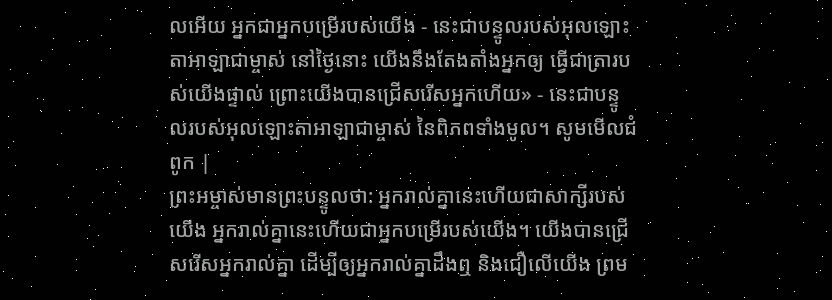លអើយ អ្នកជាអ្នកបម្រើរបស់យើង - នេះជាបន្ទូលរបស់អុលឡោះតាអាឡាជាម្ចាស់ នៅថ្ងៃនោះ យើងនឹងតែងតាំងអ្នកឲ្យ ធ្វើជាត្រារបស់យើងផ្ទាល់ ព្រោះយើងបានជ្រើសរើសអ្នកហើយ» - នេះជាបន្ទូលរបស់អុលឡោះតាអាឡាជាម្ចាស់ នៃពិភពទាំងមូល។ សូមមើលជំពូក |
ព្រះអម្ចាស់មានព្រះបន្ទូលថា: អ្នករាល់គ្នានេះហើយជាសាក្សីរបស់យើង អ្នករាល់គ្នានេះហើយជាអ្នកបម្រើរបស់យើង។ យើងបានជ្រើសរើសអ្នករាល់គ្នា ដើម្បីឲ្យអ្នករាល់គ្នាដឹងឮ និងជឿលើយើង ព្រម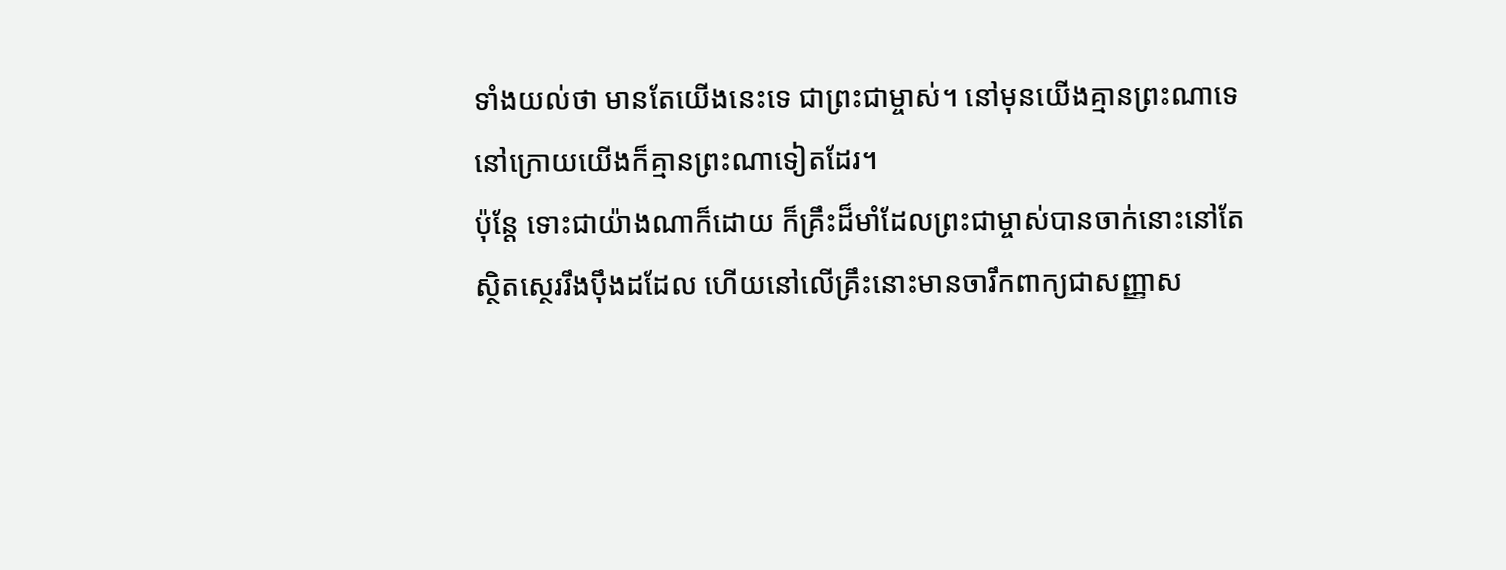ទាំងយល់ថា មានតែយើងនេះទេ ជាព្រះជាម្ចាស់។ នៅមុនយើងគ្មានព្រះណាទេ នៅក្រោយយើងក៏គ្មានព្រះណាទៀតដែរ។
ប៉ុន្តែ ទោះជាយ៉ាងណាក៏ដោយ ក៏គ្រឹះដ៏មាំដែលព្រះជាម្ចាស់បានចាក់នោះនៅតែស្ថិតស្ថេររឹងប៉ឹងដដែល ហើយនៅលើគ្រឹះនោះមានចារឹកពាក្យជាសញ្ញាស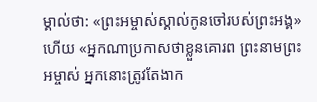ម្គាល់ថា: «ព្រះអម្ចាស់ស្គាល់កូនចៅរបស់ព្រះអង្គ» ហើយ «អ្នកណាប្រកាសថាខ្លួនគោរព ព្រះនាមព្រះអម្ចាស់ អ្នកនោះត្រូវតែងាក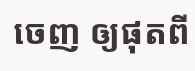ចេញ ឲ្យផុតពី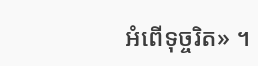អំពើទុច្ចរិត» ។